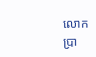លោក ប្រា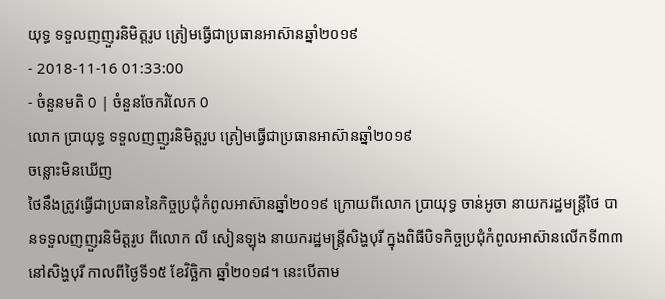យុទ្ធ ទទួលញញួរនិមិត្តរូប ត្រៀមធ្វើជាប្រធានអាស៊ានឆ្នាំ២០១៩
- 2018-11-16 01:33:00
- ចំនួនមតិ 0 | ចំនួនចែករំលែក 0
លោក ប្រាយុទ្ធ ទទួលញញួរនិមិត្តរូប ត្រៀមធ្វើជាប្រធានអាស៊ានឆ្នាំ២០១៩
ចន្លោះមិនឃើញ
ថៃនឹងត្រូវធ្វើជាប្រធាននៃកិច្ចប្រជុំកំពូលអាស៊ានឆ្នាំ២០១៩ ក្រោយពីលោក ប្រាយុទ្ធ ចាន់អូចា នាយករដ្ឋមន្រ្តីថៃ បានទទួលញញួរនិមិត្តរូប ពីលោក លី សៀនឡុង នាយករដ្ឋមន្រ្តីសិង្ហបុរី ក្នុងពិធីបិទកិច្ចប្រជុំកំពូលអាស៊ានលើកទី៣៣ នៅសិង្ហបុរី កាលពីថ្ងៃទី១៥ ខែវិច្ឆិកា ឆ្នាំ២០១៨។ នេះបើតាម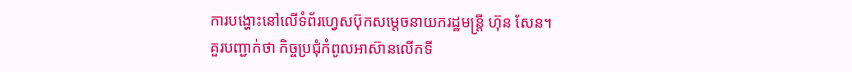ការបង្ហោះនៅលើទំព័រហ្វេសប៊ុកសម្តេចនាយករដ្ឋមន្រ្តី ហ៊ុន សែន។
គួរបញ្ជាក់ថា កិច្ចប្រជុំកំពូលអាស៊ានលើកទី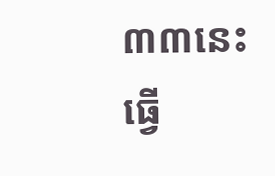៣៣នេះ ធ្វើ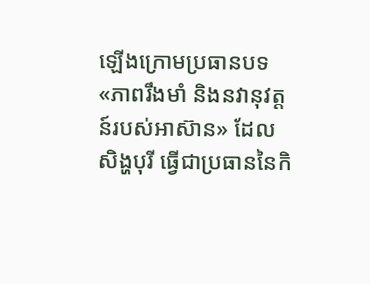ឡើងក្រោមប្រធានបទ «ភាពរឹងមាំ និងនវានុវត្តន៍របស់អាស៊ាន» ដែលសិង្ហបុរី ធ្វើជាប្រធាននៃកិ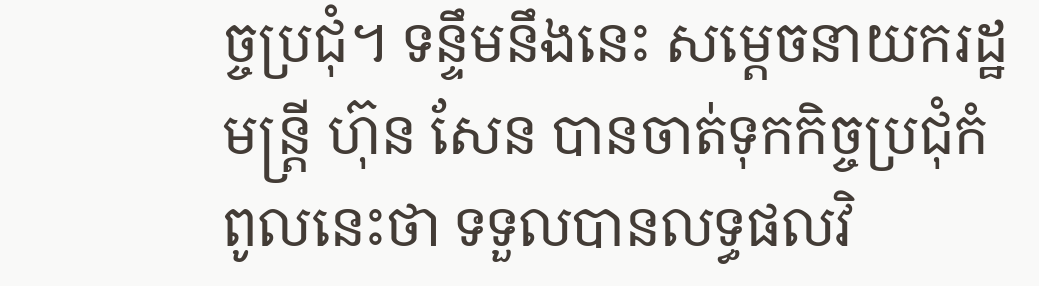ច្ចប្រជុំ។ ទន្ទឹមនឹងនេះ សម្តេចនាយករដ្ឋមន្រ្តី ហ៊ុន សែន បានចាត់ទុកកិច្ចប្រជុំកំពូលនេះថា ទទួលបានលទ្ធផលវិ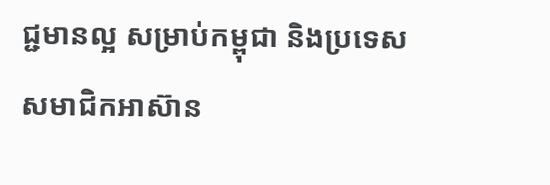ជ្ជមានល្អ សម្រាប់កម្ពុជា និងប្រទេសសមាជិកអាស៊ាន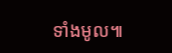ទាំងមូល៕